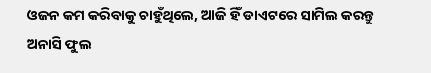ଓଜନ କମ କରିବାକୁ ଚାହୁଁଥିଲେ, ଆଜି ହିଁ ଡାଏଟରେ ସାମିଲ କରନ୍ତୁ ଅନାସି ଫୁଲ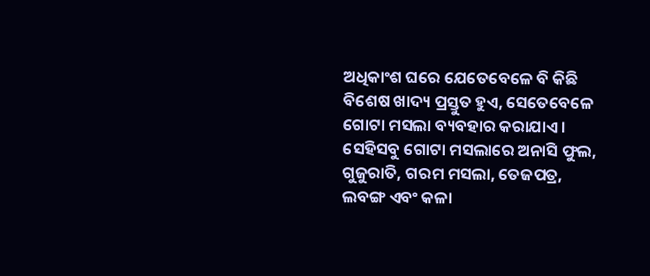ଅଧିକାଂଶ ଘରେ ଯେତେବେଳେ ବି କିଛି ବିଶେଷ ଖାଦ୍ୟ ପ୍ରସ୍ତୁତ ହୁଏ, ସେତେବେଳେ ଗୋଟା ମସଲା ବ୍ୟବହାର କରାଯାଏ । ସେହିସବୁ ଗୋଟା ମସଲାରେ ଅନାସି ଫୁଲ, ଗୁଜୁରାତି, ଗରମ ମସଲା, ତେଜପତ୍ର, ଲବଙ୍ଗ ଏବଂ କଳା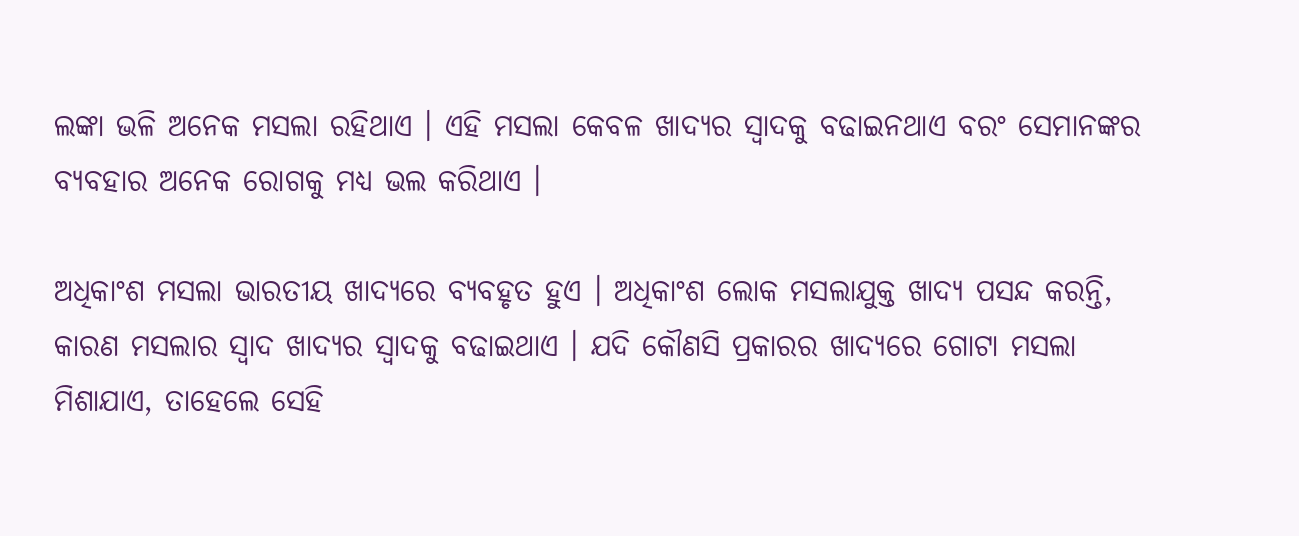ଲଙ୍କା ଭଳି ଅନେକ ମସଲା ରହିଥାଏ । ଏହି ମସଲା କେବଳ ଖାଦ୍ୟର ସ୍ୱାଦକୁ ବଢାଇନଥାଏ ବରଂ ସେମାନଙ୍କର ବ୍ୟବହାର ଅନେକ ରୋଗକୁ ମଧ୍ୟ ଭଲ କରିଥାଏ ।

ଅଧିକାଂଶ ମସଲା ଭାରତୀୟ ଖାଦ୍ୟରେ ବ୍ୟବହୃତ ହୁଏ । ଅଧିକାଂଶ ଲୋକ ମସଲାଯୁକ୍ତ ଖାଦ୍ୟ ପସନ୍ଦ କରନ୍ତି, କାରଣ ମସଲାର ସ୍ୱାଦ ଖାଦ୍ୟର ସ୍ୱାଦକୁ ବଢାଇଥାଏ । ଯଦି କୌଣସି ପ୍ରକାରର ଖାଦ୍ୟରେ ଗୋଟା ମସଲା ମିଶାଯାଏ, ତାହେଲେ ସେହି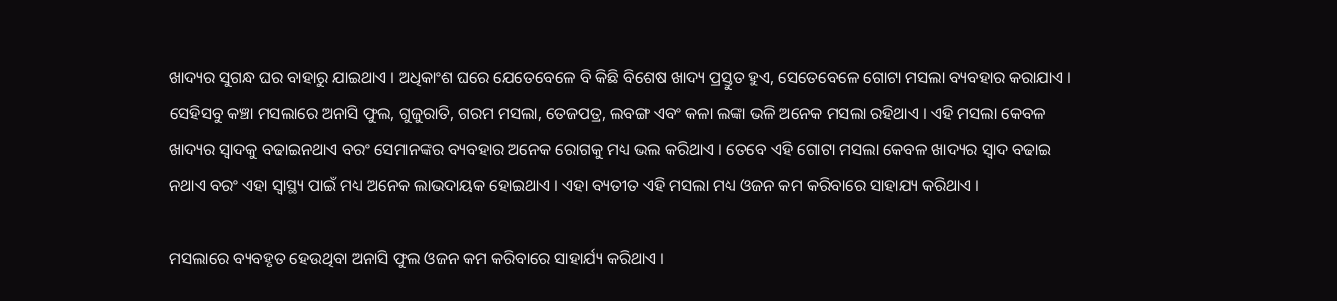ଖାଦ୍ୟର ସୁଗନ୍ଧ ଘର ବାହାରୁ ଯାଇଥାଏ । ଅଧିକାଂଶ ଘରେ ଯେତେବେଳେ ବି କିଛି ବିଶେଷ ଖାଦ୍ୟ ପ୍ରସ୍ତୁତ ହୁଏ, ସେତେବେଳେ ଗୋଟା ମସଲା ବ୍ୟବହାର କରାଯାଏ । ସେହିସବୁ କଞ୍ଚା ମସଲାରେ ଅନାସି ଫୁଲ, ଗୁଜୁରାତି, ଗରମ ମସଲା, ତେଜପତ୍ର, ଲବଙ୍ଗ ଏବଂ କଳା ଲଙ୍କା ଭଳି ଅନେକ ମସଲା ରହିଥାଏ । ଏହି ମସଲା କେବଳ ଖାଦ୍ୟର ସ୍ୱାଦକୁ ବଢାଇନଥାଏ ବରଂ ସେମାନଙ୍କର ବ୍ୟବହାର ଅନେକ ରୋଗକୁ ମଧ୍ୟ ଭଲ କରିଥାଏ । ତେବେ ଏହି ଗୋଟା ମସଲା କେବଳ ଖାଦ୍ୟର ସ୍ୱାଦ ବଢାଇ ନଥାଏ ବରଂ ଏହା ସ୍ୱାସ୍ଥ୍ୟ ପାଇଁ ମଧ୍ୟ ଅନେକ ଲାଭଦାୟକ ହୋଇଥାଏ । ଏହା ବ୍ୟତୀତ ଏହି ମସଲା ମଧ୍ୟ ଓଜନ କମ କରିବାରେ ସାହାଯ୍ୟ କରିଥାଏ ।

ମସଲାରେ ବ୍ୟବହୃତ ହେଉଥିବା ଅନାସି ଫୁଲ ଓଜନ କମ କରିବାରେ ସାହାର୍ଯ୍ୟ କରିଥାଏ ।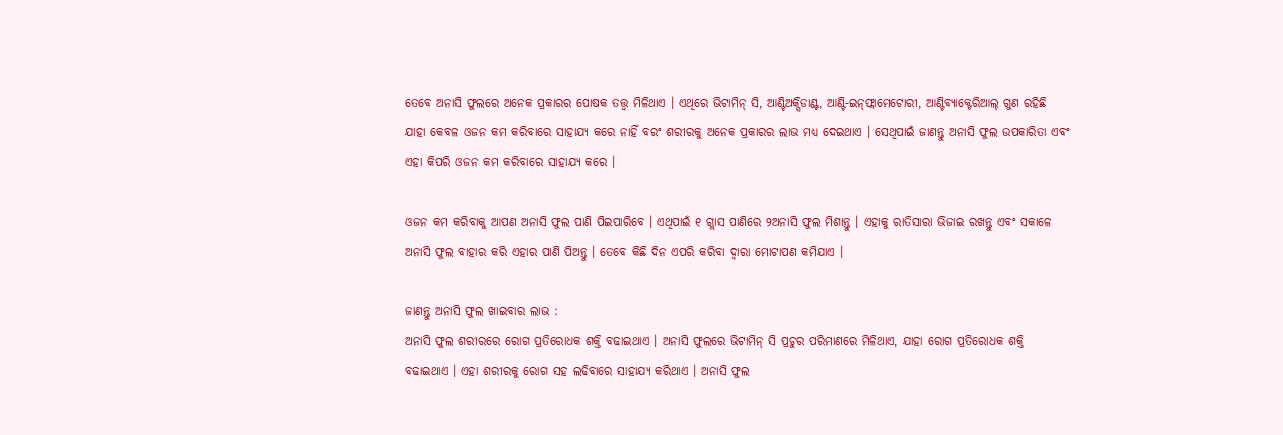ତେବେ ଅନାସି ଫୁଲରେ ଅନେକ ପ୍ରକାରର ପୋଷକ ତତ୍ତ୍ୱ ମିଳିଥାଏ । ଏଥିରେ ଭିଟାମିନ୍ ସି, ଆଣ୍ଟିଅକ୍ସିଡାଣ୍ଟ, ଆଣ୍ଟି-ଇନ୍‌ଫ୍ଲାମେଟୋରୀ, ଆଣ୍ଟିବ୍ୟାକ୍ଟେରିଆଲ୍ ଗୁଣ ରହିଛି ଯାହା କେବଳ ଓଜନ କମ କରିବାରେ ସାହାଯ୍ୟ କରେ ନାହିଁ ବରଂ ଶରୀରକୁ ଅନେକ ପ୍ରକାରର ଲାଭ ମଧ୍ୟ ଦେଇଥାଏ । ସେଥିପାଇଁ ଜାଣନ୍ତୁ ଅନାସି ଫୁଲ ଉପକାରିତା ଏବଂ ଏହା କିପରି ଓଜନ କମ କରିବାରେ ସାହାଯ୍ୟ କରେ ।

ଓଜନ କମ କରିବାକୁ ଆପଣ ଅନାସି ଫୁଲ ପାଣି ପିଇପାରିବେ । ଏଥିପାଇଁ ୧ ଗ୍ଲାସ ପାଣିରେ ୨ଅନାସି ଫୁଲ ମିଶାନ୍ତୁ । ଏହାକୁ ରାତିସାରା ଭିଜାଇ ରଖନ୍ତୁ ଏବଂ ସକାଳେ ଅନାସି ଫୁଲ ବାହାର କରି ଏହାର ପାଣି ପିଅନ୍ତୁ । ତେବେ କିଛି ଦିନ ଏପରି କରିବା ଦ୍ୱାରା ମୋଟାପଣ କମିଯାଏ ।

ଜାଣନ୍ତୁ ଅନାସି ଫୁଲ ଖାଇବାର ଲାଭ :
ଅନାସି ଫୁଲ ଶରୀରରେ ରୋଗ ପ୍ରତିରୋଧକ ଶକ୍ତି ବଢାଇଥାଏ । ଅନାସି ଫୁଲରେ ଭିଟାମିନ୍ ସି ପ୍ରଚୁର ପରିମାଣରେ ମିଳିଥାଏ, ଯାହା ରୋଗ ପ୍ରତିରୋଧକ ଶକ୍ତି ବଢାଇଥାଏ । ଏହା ଶରୀରକୁ ରୋଗ ସହ ଲଢିବାରେ ସାହାଯ୍ୟ କରିଥାଏ । ଅନାସି ଫୁଲ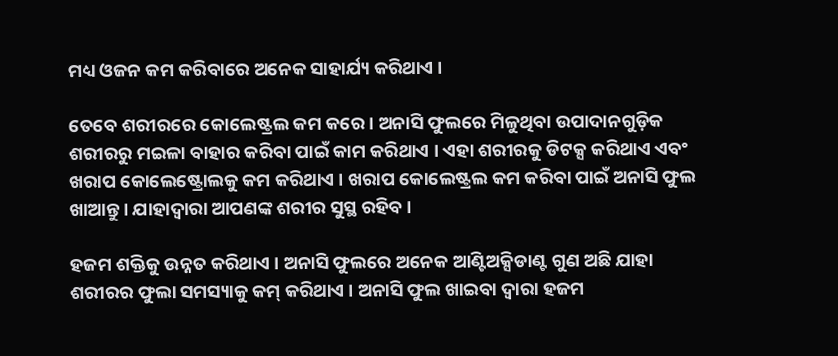ମଧ୍ୟ ଓଜନ କମ କରିବାରେ ଅନେକ ସାହାର୍ଯ୍ୟ କରିଥାଏ ।

ତେବେ ଶରୀରରେ କୋଲେଷ୍ଟ୍ରଲ କମ କରେ । ଅନାସି ଫୁଲରେ ମିଳୁଥିବା ଉପାଦାନଗୁଡ଼ିକ ଶରୀରରୁ ମଇଳା ବାହାର କରିବା ପାଇଁ କାମ କରିଥାଏ । ଏହା ଶରୀରକୁ ଡିଟକ୍ସ କରିଥାଏ ଏବଂ ଖରାପ କୋଲେଷ୍ଟ୍ରୋଲକୁ କମ କରିଥାଏ । ଖରାପ କୋଲେଷ୍ଟ୍ରଲ କମ କରିବା ପାଇଁ ଅନାସି ଫୁଲ ଖାଆନ୍ତୁ । ଯାହାଦ୍ୱାରା ଆପଣଙ୍କ ଶରୀର ସୁସ୍ଥ ରହିବ ।

ହଜମ ଶକ୍ତିକୁ ଉନ୍ନତ କରିଥାଏ । ଅନାସି ଫୁଲରେ ଅନେକ ଆଣ୍ଟିଅକ୍ସିଡାଣ୍ଟ ଗୁଣ ଅଛି ଯାହା ଶରୀରର ଫୁଲା ସମସ୍ୟାକୁ କମ୍‌ କରିଥାଏ । ଅନାସି ଫୁଲ ଖାଇବା ଦ୍ୱାରା ହଜମ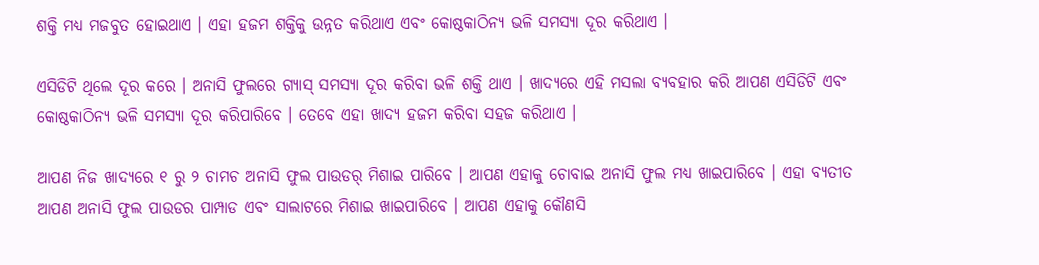ଶକ୍ତି ମଧ୍ୟ ମଜବୁତ ହୋଇଥାଏ । ଏହା ହଜମ ଶକ୍ତିକୁ ଉନ୍ନତ କରିଥାଏ ଏବଂ କୋଷ୍ଠକାଠିନ୍ୟ ଭଳି ସମସ୍ୟା ଦୂର କରିଥାଏ ।

ଏସିଡିଟି ଥିଲେ ଦୂର କରେ । ଅନାସି ଫୁଲରେ ଗ୍ୟାସ୍ ସମସ୍ୟା ଦୂର କରିବା ଭଳି ଶକ୍ତି ଥାଏ । ଖାଦ୍ୟରେ ଏହି ମସଲା ବ୍ୟବହାର କରି ଆପଣ ଏସିଡିଟି ଏବଂ କୋଷ୍ଠକାଠିନ୍ୟ ଭଳି ସମସ୍ୟା ଦୂର କରିପାରିବେ । ତେବେ ଏହା ଖାଦ୍ୟ ହଜମ କରିବା ସହଜ କରିଥାଏ ।

ଆପଣ ନିଜ ଖାଦ୍ୟରେ ୧ ରୁ ୨ ଚାମଚ ଅନାସି ଫୁଲ ପାଉଡର୍ ମିଶାଇ ପାରିବେ । ଆପଣ ଏହାକୁ ଚୋବାଇ ଅନାସି ଫୁଲ ମଧ୍ୟ ଖାଇପାରିବେ । ଏହା ବ୍ୟତୀତ ଆପଣ ଅନାସି ଫୁଲ ପାଉଡର ପାମ୍ପାଡ ଏବଂ ସାଲାଟରେ ମିଶାଇ ଖାଇପାରିବେ । ଆପଣ ଏହାକୁ କୌଣସି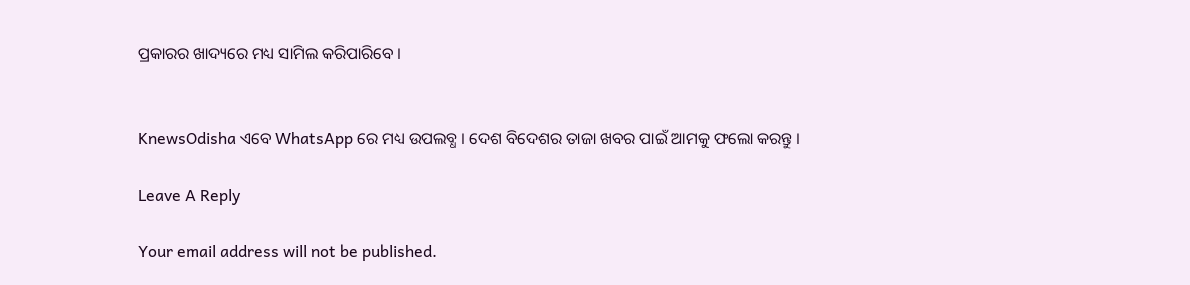ପ୍ରକାରର ଖାଦ୍ୟରେ ମଧ୍ୟ ସାମିଲ କରିପାରିବେ ।


KnewsOdisha ଏବେ WhatsApp ରେ ମଧ୍ୟ ଉପଲବ୍ଧ । ଦେଶ ବିଦେଶର ତାଜା ଖବର ପାଇଁ ଆମକୁ ଫଲୋ କରନ୍ତୁ ।

Leave A Reply

Your email address will not be published.